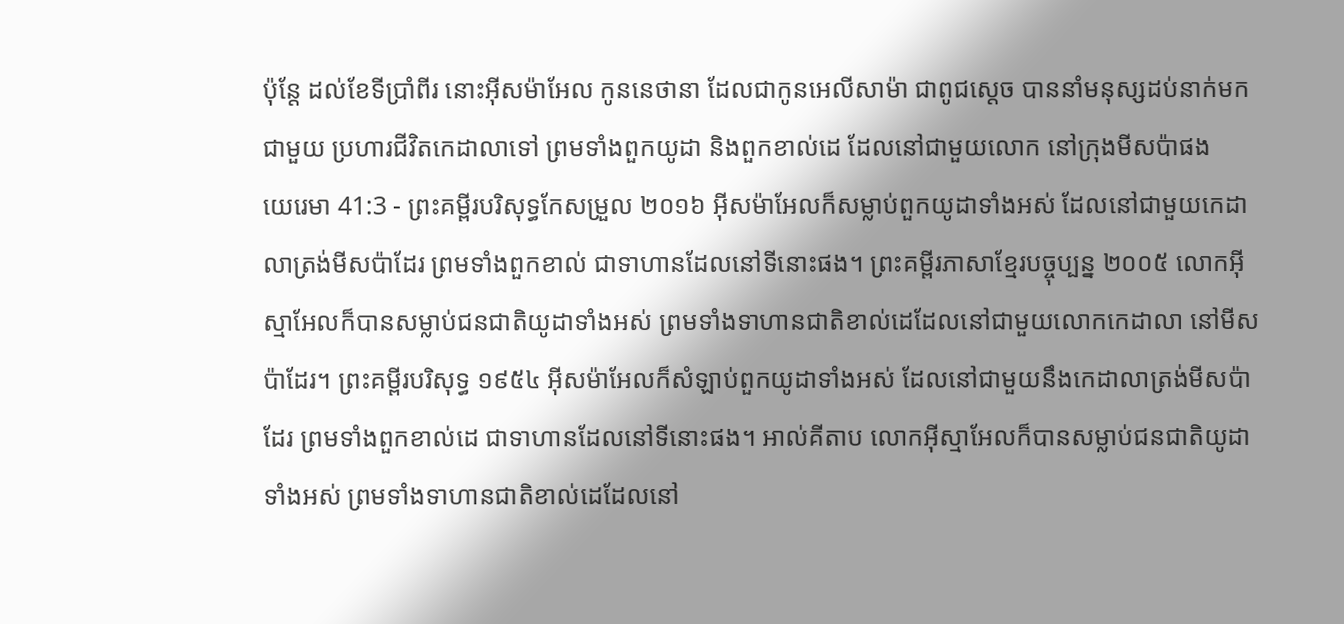ប៉ុន្តែ ដល់ខែទីប្រាំពីរ នោះអ៊ីសម៉ាអែល កូននេថានា ដែលជាកូនអេលីសាម៉ា ជាពូជស្តេច បាននាំមនុស្សដប់នាក់មកជាមួយ ប្រហារជីវិតកេដាលាទៅ ព្រមទាំងពួកយូដា និងពួកខាល់ដេ ដែលនៅជាមួយលោក នៅក្រុងមីសប៉ាផង
យេរេមា 41:3 - ព្រះគម្ពីរបរិសុទ្ធកែសម្រួល ២០១៦ អ៊ីសម៉ាអែលក៏សម្លាប់ពួកយូដាទាំងអស់ ដែលនៅជាមួយកេដាលាត្រង់មីសប៉ាដែរ ព្រមទាំងពួកខាល់ ជាទាហានដែលនៅទីនោះផង។ ព្រះគម្ពីរភាសាខ្មែរបច្ចុប្បន្ន ២០០៥ លោកអ៊ីស្មាអែលក៏បានសម្លាប់ជនជាតិយូដាទាំងអស់ ព្រមទាំងទាហានជាតិខាល់ដេដែលនៅជាមួយលោកកេដាលា នៅមីសប៉ាដែរ។ ព្រះគម្ពីរបរិសុទ្ធ ១៩៥៤ អ៊ីសម៉ាអែលក៏សំឡាប់ពួកយូដាទាំងអស់ ដែលនៅជាមួយនឹងកេដាលាត្រង់មីសប៉ាដែរ ព្រមទាំងពួកខាល់ដេ ជាទាហានដែលនៅទីនោះផង។ អាល់គីតាប លោកអ៊ីស្មាអែលក៏បានសម្លាប់ជនជាតិយូដាទាំងអស់ ព្រមទាំងទាហានជាតិខាល់ដេដែលនៅ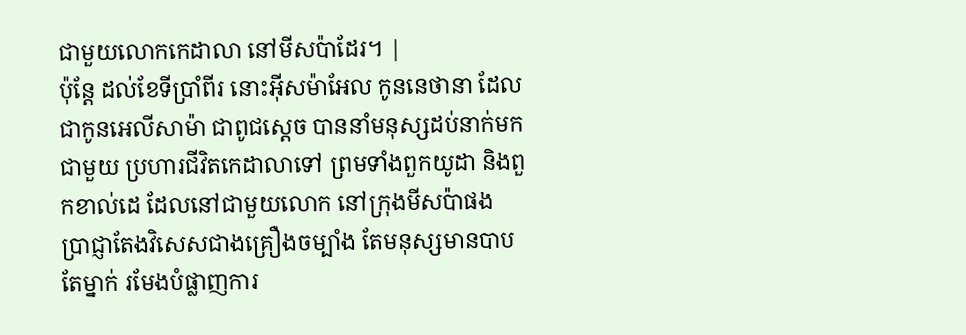ជាមួយលោកកេដាលា នៅមីសប៉ាដែរ។ |
ប៉ុន្តែ ដល់ខែទីប្រាំពីរ នោះអ៊ីសម៉ាអែល កូននេថានា ដែលជាកូនអេលីសាម៉ា ជាពូជស្តេច បាននាំមនុស្សដប់នាក់មកជាមួយ ប្រហារជីវិតកេដាលាទៅ ព្រមទាំងពួកយូដា និងពួកខាល់ដេ ដែលនៅជាមួយលោក នៅក្រុងមីសប៉ាផង
ប្រាជ្ញាតែងវិសេសជាងគ្រឿងចម្បាំង តែមនុស្សមានបាបតែម្នាក់ រមែងបំផ្លាញការ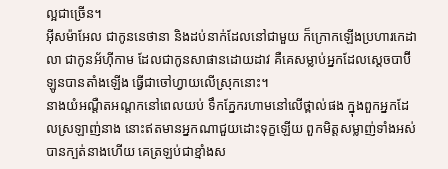ល្អជាច្រើន។
អ៊ីសម៉ាអែល ជាកូននេថានា និងដប់នាក់ដែលនៅជាមួយ ក៏ក្រោកឡើងប្រហារកេដាលា ជាកូនអ័ហ៊ីកាម ដែលជាកូនសាផានដោយដាវ គឺគេសម្លាប់អ្នកដែលស្តេចបាប៊ីឡូនបានតាំងឡើង ធ្វើជាចៅហ្វាយលើស្រុកនោះ។
នាងយំអណ្តឺតអណ្តកនៅពេលយប់ ទឹកភ្នែករហាមនៅលើថ្ពាល់ផង ក្នុងពួកអ្នកដែលស្រឡាញ់នាង នោះឥតមានអ្នកណាជួយដោះទុក្ខឡើយ ពួកមិត្តសម្លាញ់ទាំងអស់បានក្បត់នាងហើយ គេត្រឡប់ជាខ្មាំងស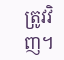ត្រូវវិញ។